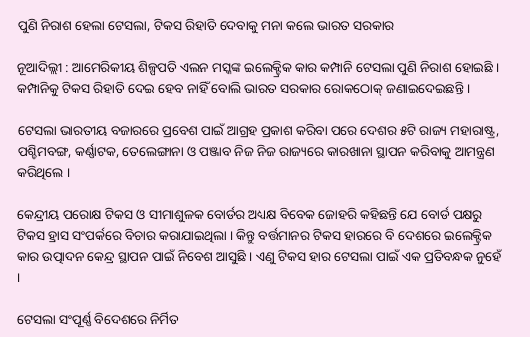ପୁଣି ନିରାଶ ହେଲା ଟେସଲା, ଟିକସ ରିହାତି ଦେବାକୁ ମନା କଲେ ଭାରତ ସରକାର

ନୂଆଦିଲ୍ଲୀ : ଆମେରିକୀୟ ଶିଳ୍ପପତି ଏଲନ ମସ୍କଙ୍କ ଇଲେକ୍ଟ୍ରିକ କାର କମ୍ପାନି ଟେସଲା ପୁଣି ନିରାଶ ହୋଇଛି । କମ୍ପାନିକୁ ଟିକସ ରିହାତି ଦେଇ ହେବ ନାହିଁ ବୋଲି ଭାରତ ସରକାର ରୋକଠୋକ୍ ଜଣାଇଦେଇଛନ୍ତି ।

ଟେସଲା ଭାରତୀୟ ବଜାରରେ ପ୍ରବେଶ ପାଇଁ ଆଗ୍ରହ ପ୍ରକାଶ କରିବା ପରେ ଦେଶର ୫ଟି ରାଜ୍ୟ ମହାରାଷ୍ଟ୍ର, ପଶ୍ଚିମବଙ୍ଗ, କର୍ଣ୍ଣାଟକ, ତେଲେଙ୍ଗାନା ଓ ପଞ୍ଜାବ ନିଜ ନିଜ ରାଜ୍ୟରେ କାରଖାନା ସ୍ଥାପନ କରିବାକୁ ଆମନ୍ତ୍ରଣ କରିଥିଲେ ।

କେନ୍ଦ୍ରୀୟ ପରୋକ୍ଷ ଟିକସ ଓ ସୀମାଶୁଳକ ବୋର୍ଡର ଅଧ୍ୟକ୍ଷ ବିବେକ ଜୋହରି କହିଛନ୍ତି ଯେ ବୋର୍ଡ ପକ୍ଷରୁ ଟିକସ ହ୍ରାସ ସଂପର୍କରେ ବିଚାର କରାଯାଇଥିଲା । କିନ୍ତୁ ବର୍ତ୍ତମାନର ଟିକସ ହାରରେ ବି ଦେଶରେ ଇଲେକ୍ଟ୍ରିକ କାର ଉତ୍ପାଦନ କେନ୍ଦ୍ର ସ୍ଥାପନ ପାଇଁ ନିବେଶ ଆସୁଛି । ଏଣୁ ଟିକସ ହାର ଟେସଲା ପାଇଁ ଏକ ପ୍ରତିବନ୍ଧକ ନୁହେଁ ।

ଟେସଲା ସଂପୂର୍ଣ୍ଣ ବିଦେଶରେ ନିର୍ମିତ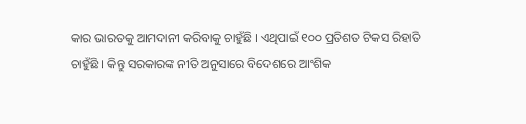କାର ଭାରତକୁ ଆମଦାନୀ କରିବାକୁ ଚାହୁଁଛି । ଏଥିପାଇଁ ୧୦୦ ପ୍ରତିଶତ ଟିକସ ରିହାତି ଚାହୁଁଛି । କିନ୍ତୁ ସରକାରଙ୍କ ନୀତି ଅନୁସାରେ ବିଦେଶରେ ଆଂଶିକ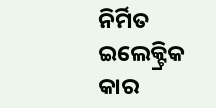ନିର୍ମିତ ଇଲେକ୍ଟ୍ରିକ କାର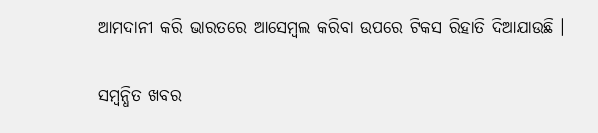ଆମଦାନୀ କରି ଭାରତରେ ଆସେମ୍ବଲ କରିବା ଉପରେ ଟିକସ ରିହାତି ଦିଆଯାଉଛି ।

ସମ୍ବନ୍ଧିତ ଖବର